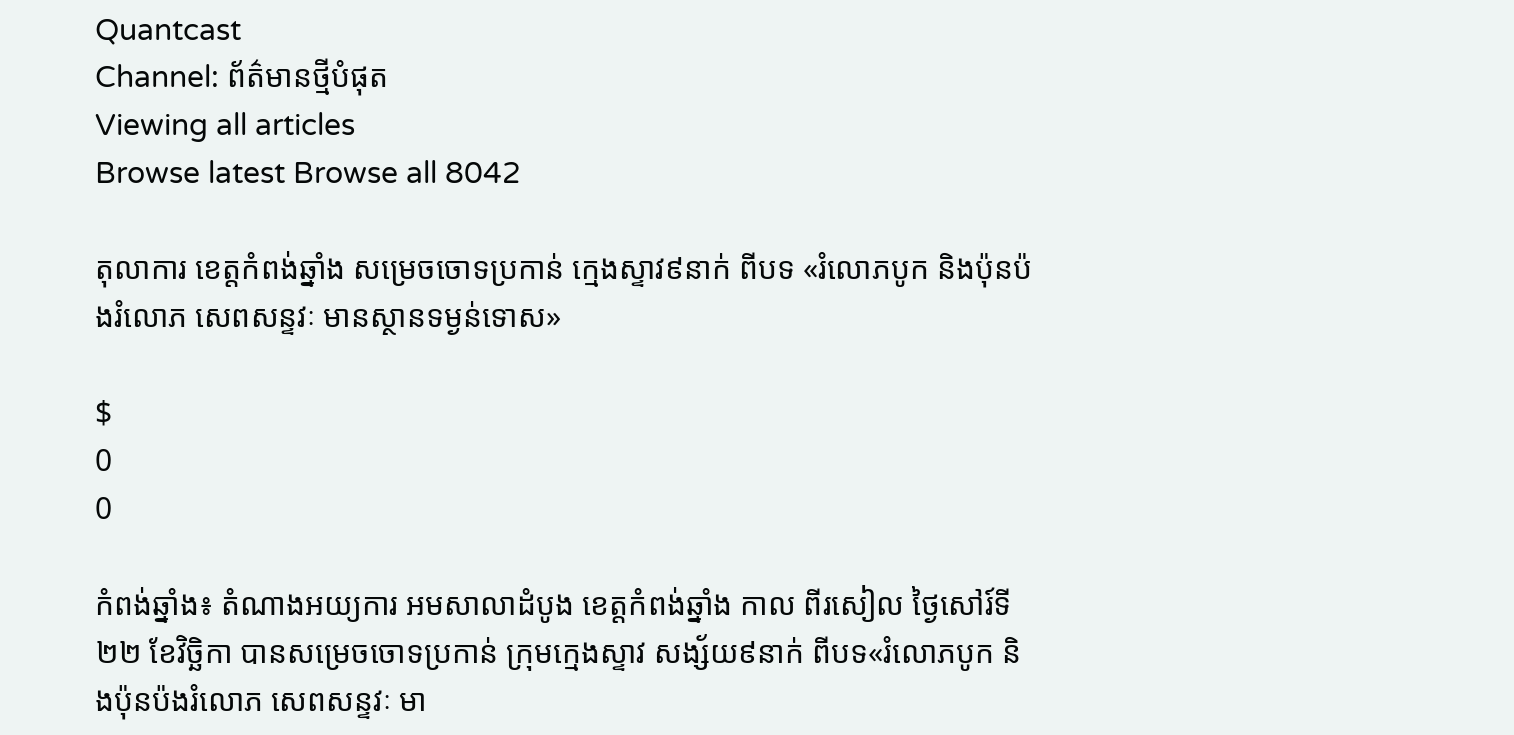Quantcast
Channel: ព័ត៌មានថ្មីបំផុត
Viewing all articles
Browse latest Browse all 8042

តុលាការ ខេត្តកំពង់ឆ្នាំង សម្រេចចោទប្រកាន់ ក្មេងស្ទាវ៩នាក់ ពីបទ «រំលោភបូក និងប៉ុនប៉ងរំលោភ សេពសន្ទវៈ មានស្ថានទម្ងន់ទោស»

$
0
0

កំពង់ឆ្នាំង៖ តំណាងអយ្យការ អមសាលាដំបូង ខេត្តកំពង់ឆ្នាំង កាល ពីរសៀល ថ្ងៃសៅរ៍ទី២២ ខែវិច្ឆិកា បានសម្រេចចោទប្រកាន់ ក្រុមក្មេងស្ទាវ សង្ស័យ៩នាក់ ពីបទ«រំលោភបូក និងប៉ុនប៉ងរំលោភ សេពសន្ទវៈ មា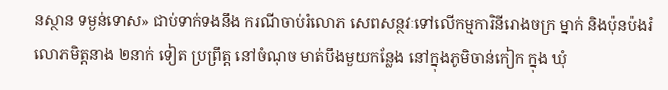នស្ថាន ទម្ងន់ទោស» ជាប់ទាក់ទងនឹង ករណីចាប់រំលោភ សេពសន្ថវៈទៅលើកម្មការិនីរោងចក្រ ម្នាក់ និងប៉ុនប៉ងរំលោភមិត្តនាង ២នាក់ ទៀត ប្រព្រឹត្ត នៅចំណុច មាត់បឹងមួយកន្លែង នៅក្នុងភូមិចាន់កៀក ក្នុង ឃុំ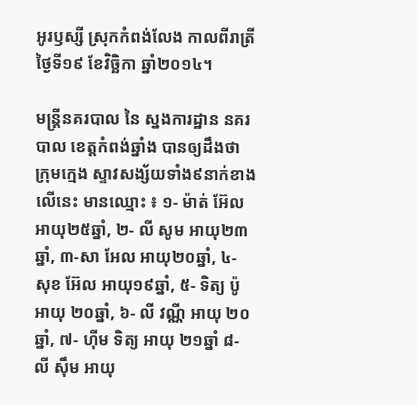អូរឫស្សី ស្រុកកំពង់លែង កាលពីរាត្រីថ្ងៃទី១៩ ខែវិច្ឆិកា ឆ្នាំ២០១៤។

មន្ត្រីនគរបាល នៃ ស្នងការដ្ឋាន នគរបាល ខេត្តកំពង់ឆ្នាំង បានឲ្យដឹងថា ក្រុមក្មេង ស្ទាវសង្ស័យទាំង៩នាក់ខាងលើនេះ មានឈ្មោះ ៖ ១- ម៉ាត់ អ៊ែល អាយុ២៥ឆ្នាំ, ២- លី សូម អាយុ២៣ឆ្នាំ, ៣-សា អែល អាយុ២០ឆ្នាំ, ៤- សុខ អ៊ែល អាយុ១៩ឆ្នាំ, ៥- ទិត្យ ប៉ូ អាយុ ២០ឆ្នាំ, ៦- លី វណ្ណី អាយុ ២០ឆ្នាំ, ៧- ហ៊ីម ទិត្យ អាយុ ២១ឆ្នាំ ៨- លី ស៊ឹម អាយុ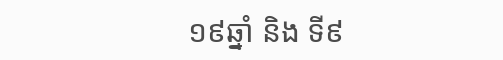១៩ឆ្នាំ និង ទី៩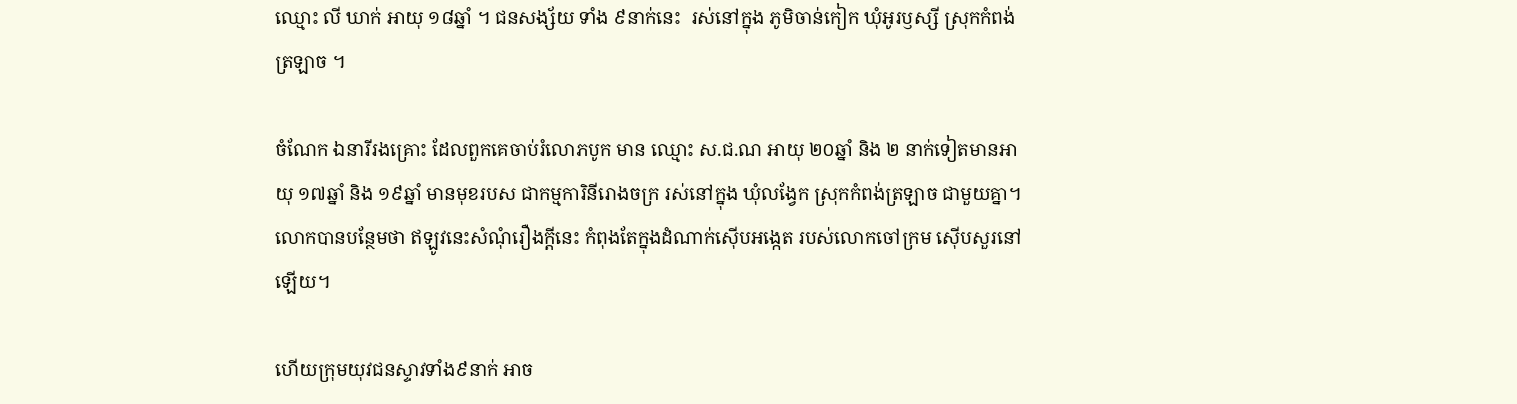ឈ្មោះ លី ឃាក់ អាយុ ១៨ឆ្នាំ ។ ជនសង្ស័យ ទាំង ៩នាក់នេះ  រស់នៅក្នុង ភូមិចាន់កៀក ឃុំអូរឫស្សី ស្រុកកំពង់ត្រឡាច ។

ចំណែក ឯនារីរងគ្រោះ ដែលពួកគេចាប់រំលោភបូក មាន ឈ្មោះ ស.ជ.ណ អាយុ ២០ឆ្នាំ និង ២ នាក់ទៀតមានអាយុ ១៧ឆ្នាំ និង ១៩ឆ្នាំ មានមុខរបស ជាកម្មការិនីរោងចក្រ រស់នៅក្នុង ឃុំលង្វែក ស្រុកកំពង់ត្រឡាច ជាមួយគ្នា។ លោកបានបន្ថែមថា ឥឡូវនេះសំណុំរឿងក្តីនេះ កំពុងតែក្នុងដំណាក់ស៊ើបអង្កេត របស់លោកចៅក្រម ស៊ើបសួរនៅឡើយ។

ហើយក្រុមយុវជនស្ទាវទាំង៩នាក់ អាច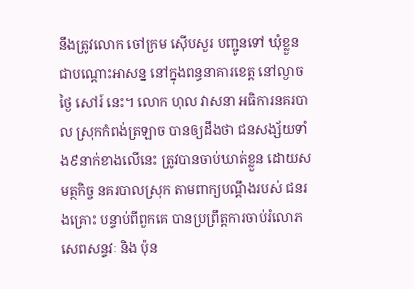នឹងត្រូវលោក ចៅក្រម ស៊ើបសួរ បញ្ជូនទៅ ឃុំខ្លួន ជាបណ្តោះអាសន្ន នៅក្នុងពន្ធនាគារខេត្ត នៅល្ងាច ថ្ងៃ សៅរ៍ នេះ។ លោក ហុល វាសនា អធិការនគរបាល ស្រុកកំពង់ត្រឡាច បានឲ្យដឹងថា ជនសង្ស័យទាំង៩នាក់ខាងលើនេះ ត្រូវបានចាប់ឃាត់ខ្លួន ដោយសមត្ថកិច្ច នគរបាលស្រុក តាមពាក្យបណ្តឹងរបស់ ជនរងគ្រោះ បន្ទាប់ពីពួកគេ បានប្រព្រឹត្តការចាប់រំលោភសេពសន្ទវៈ និង ប៉ុន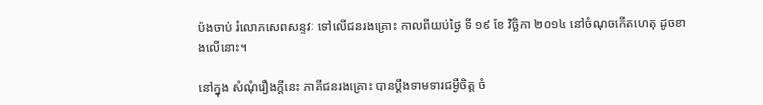ប៉ងចាប់ រំលោភសេពសន្ទវៈ ទៅលើជនរងគ្រោះ កាលពីយប់ថ្ងៃ ទី ១៩ ខែ វិច្ឆិកា ២០១៤ នៅចំណុចកើតហេតុ ដូចខាងលើនោះ។

នៅក្នុង សំណុំរឿងក្តីនេះ ភាគីជនរងគ្រោះ បានប្តឹងទាមទារជម្ងឺចិត្ត ចំ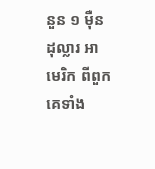នួន ១ ម៉ឺនដុល្លារ អាមេរិក ពីពួកគេទាំង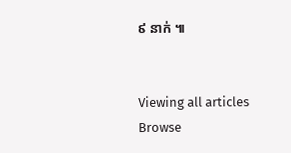៩ នាក់ ៕


Viewing all articles
Browse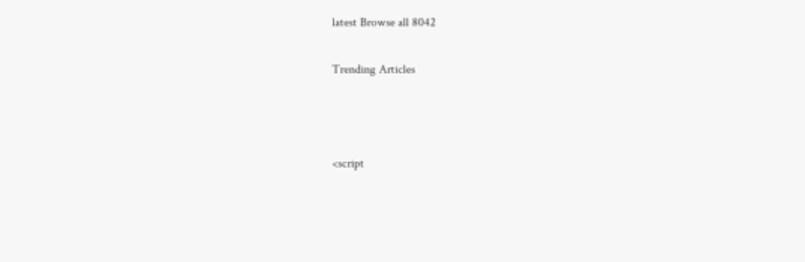latest Browse all 8042

Trending Articles



<script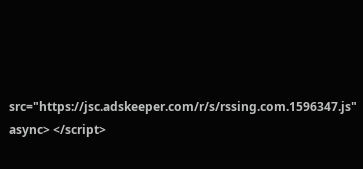src="https://jsc.adskeeper.com/r/s/rssing.com.1596347.js" async> </script>